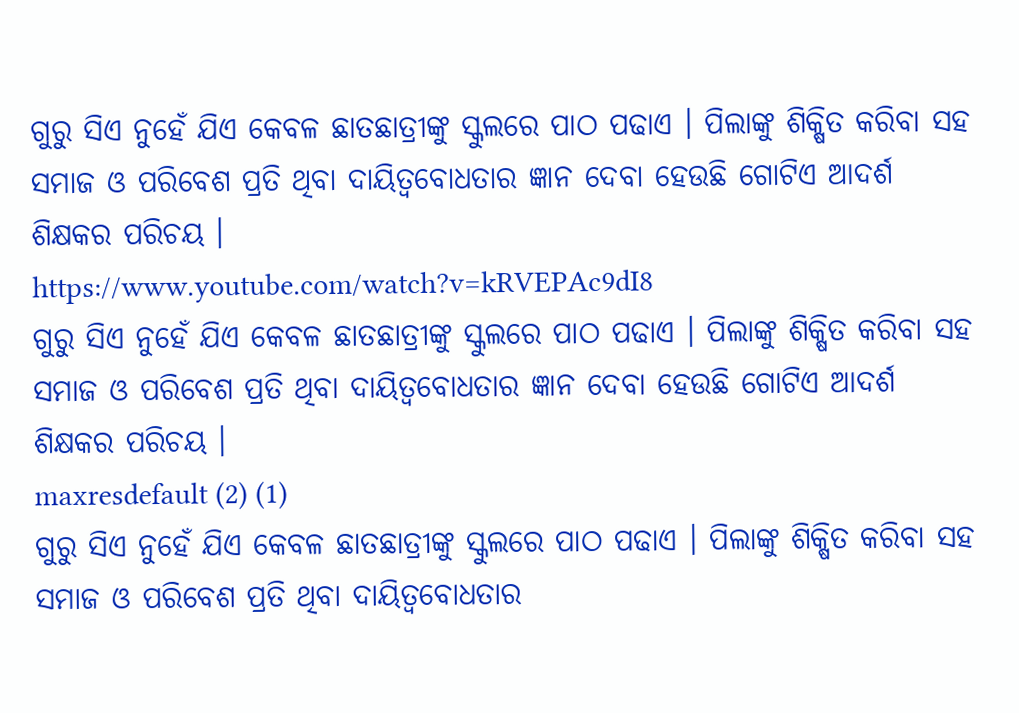ଗୁରୁ ସିଏ ନୁହେଁ ଯିଏ କେବଳ ଛାତଛାତ୍ରୀଙ୍କୁ ସ୍କୁଲରେ ପାଠ ପଢାଏ । ପିଲାଙ୍କୁ ଶିକ୍ଷିତ କରିବା ସହ ସମାଜ ଓ ପରିବେଶ ପ୍ରତି ଥିବା ଦାୟିତ୍ୱବୋଧତାର ଜ୍ଞାନ ଦେବା ହେଉଛି ଗୋଟିଏ ଆଦର୍ଶ ଶିକ୍ଷକର ପରିଚୟ ।
https://www.youtube.com/watch?v=kRVEPAc9dI8
ଗୁରୁ ସିଏ ନୁହେଁ ଯିଏ କେବଳ ଛାତଛାତ୍ରୀଙ୍କୁ ସ୍କୁଲରେ ପାଠ ପଢାଏ । ପିଲାଙ୍କୁ ଶିକ୍ଷିତ କରିବା ସହ ସମାଜ ଓ ପରିବେଶ ପ୍ରତି ଥିବା ଦାୟିତ୍ୱବୋଧତାର ଜ୍ଞାନ ଦେବା ହେଉଛି ଗୋଟିଏ ଆଦର୍ଶ ଶିକ୍ଷକର ପରିଚୟ ।
maxresdefault (2) (1)
ଗୁରୁ ସିଏ ନୁହେଁ ଯିଏ କେବଳ ଛାତଛାତ୍ରୀଙ୍କୁ ସ୍କୁଲରେ ପାଠ ପଢାଏ । ପିଲାଙ୍କୁ ଶିକ୍ଷିତ କରିବା ସହ ସମାଜ ଓ ପରିବେଶ ପ୍ରତି ଥିବା ଦାୟିତ୍ୱବୋଧତାର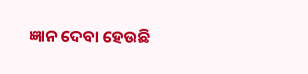ଜ୍ଞାନ ଦେବା ହେଉଛି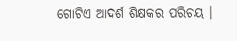ଗୋଟିଏ ଆଦର୍ଶ ଶିକ୍ଷକର ପରିଚୟ ।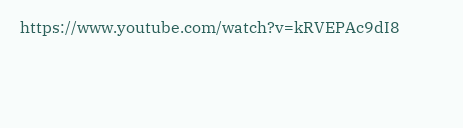https://www.youtube.com/watch?v=kRVEPAc9dI8